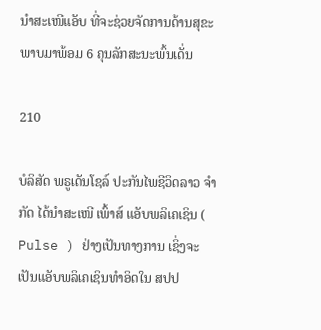ນໍາສະເໜີແອັບ ທີ່ຈະຊ່ວຍຈັດການດ້ານສຸຂະພາບມາພ້ອມ 6 ຄຸນລັກສະນະພົ້ນເດັ່ນ

210

ບໍລິສັດ ພຣູເດັນໂຊລ໌ ປະກັນໄພຊີວິດລາວ ຈຳກັດ ໄດ້ນໍາສະເໜີ ເພົ້າສ໌ ແອັບພລິເຄເຊິນ ( Pulse ) ຢ່າງເປັນທາງການ ເຊິ່ງຈະເປັນແອັບພລິເຄເຊິນທຳອິດໃນ ສປປ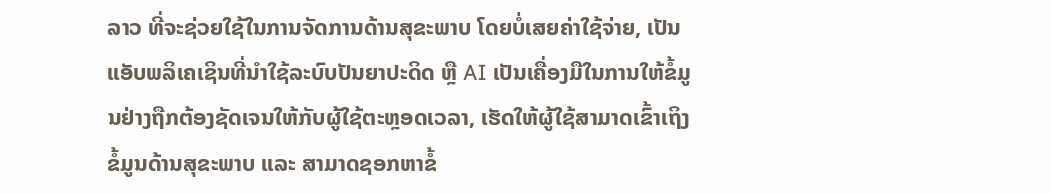ລາວ ທີ່ຈະຊ່ວຍໃຊ້ໃນການຈັດການດ້ານສຸຂະພາບ ໂດຍບໍ່ເສຍຄ່າໃຊ້ຈ່າຍ, ເປັນແອັບພລິເຄເຊິນທີ່ນຳໃຊ້ລະບົບປັນຍາປະດິດ ຫຼື AI ເປັນເຄື່ອງມືໃນການໃຫ້ຂໍ້ມູນຢ່າງຖືກຕ້ອງຊັດເຈນໃຫ້ກັບຜູ້ໃຊ້ຕະຫຼອດເວລາ, ເຮັດໃຫ້ຜູ້ໃຊ້ສາມາດເຂົ້າເຖິງຂໍ້ມູນດ້ານສຸຂະພາບ ແລະ ສາມາດຊອກຫາຂໍ້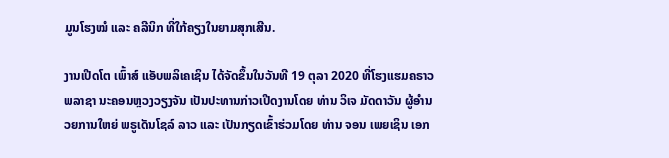ມູນໂຮງໝໍ ແລະ ຄລີນິກ ທີ່ໃກ້ຄຽງໃນຍາມສຸກເສີນ.

ງານເປີດໂຕ ເພົ້າສ໌ ແອັບພລິເຄເຊິນ ໄດ້ຈັດຂຶ້ນໃນວັນທີ 19 ຕຸລາ 2020 ທີ່ໂຮງແຮມຄຣາວ ພລາຊາ ນະຄອນຫຼວງວຽງຈັນ ເປັນປະທານກ່າວເປີດງານໂດຍ ທ່ານ ວິເຈ ມັດດາວັນ ຜູ້ອຳນວຍການໃຫຍ່ ພຣູເດັນໂຊລ໌ ລາວ ແລະ ເປັນກຽດເຂົ້າຮ່ວມໂດຍ ທ່ານ ຈອນ ເພຍເຊິນ ເອກ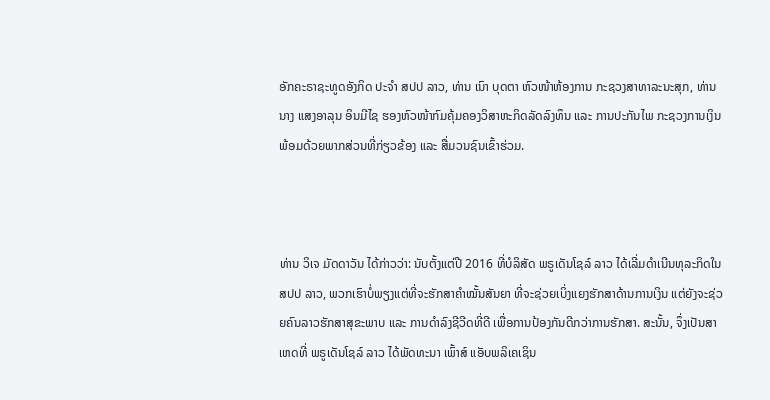ອັກຄະຣາຊະທູດອັງກິດ ປະຈຳ ສປປ ລາວ, ທ່ານ ເນົາ ບຸດຕາ ຫົວໜ້າຫ້ອງການ ກະຊວງສາທາລະນະສຸກ, ທ່ານ ນາງ ແສງອາລຸນ ອິນມີໄຊ ຮອງຫົວໜ້າກົມຄຸ້ມຄອງວິສາຫະກິດລັດລົງທຶນ ແລະ ການປະກັນໄພ ກະຊວງການເງິນ ພ້ອມດ້ວຍພາກສ່ວນທີ່ກ່ຽວຂ້ອງ ແລະ ສື່ມວນຊົນເຂົ້າຮ່ວມ.



ທ່ານ ວິເຈ ມັດດາວັນ ໄດ້ກ່າວວ່າ: ນັບຕັ້ງແຕ່ປີ 2016 ທີ່ບໍລິສັດ ພຣູເດັນໂຊລ໌ ລາວ ໄດ້ເລີ່ມດຳເນີນທຸລະກິດໃນ ສປປ ລາວ, ພວກເຮົາບໍ່ພຽງແຕ່ທີ່ຈະຮັກສາຄຳໝັ້ນສັນຍາ ທີ່ຈະຊ່ວຍເບິ່ງແຍງຮັກສາດ້ານການເງິນ ແຕ່ຍັງຈະຊ່ວຍຄົນລາວຮັກສາສຸຂະພາບ ແລະ ການດຳລົງຊີວີດທີ່ດີ ເພື່ອການປ້ອງກັນດີກວ່າການຮັກສາ. ສະນັ້ນ, ຈຶ່ງເປັນສາເຫດທີ່ ພຣູເດັນໂຊລ໌ ລາວ ໄດ້ພັດທະນາ ເພົ້າສ໌ ແອັບພລິເຄເຊິນ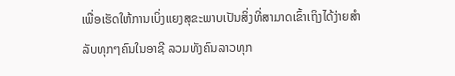ເພື່ອເຮັດໃຫ້ການເບິ່ງແຍງສຸຂະພາບເປັນສິ່ງທີ່ສາມາດເຂົ້າເຖິງໄດ້ງ່າຍສຳລັບທຸກໆຄົນໃນອາຊີ ລວມທັງຄົນລາວທຸກ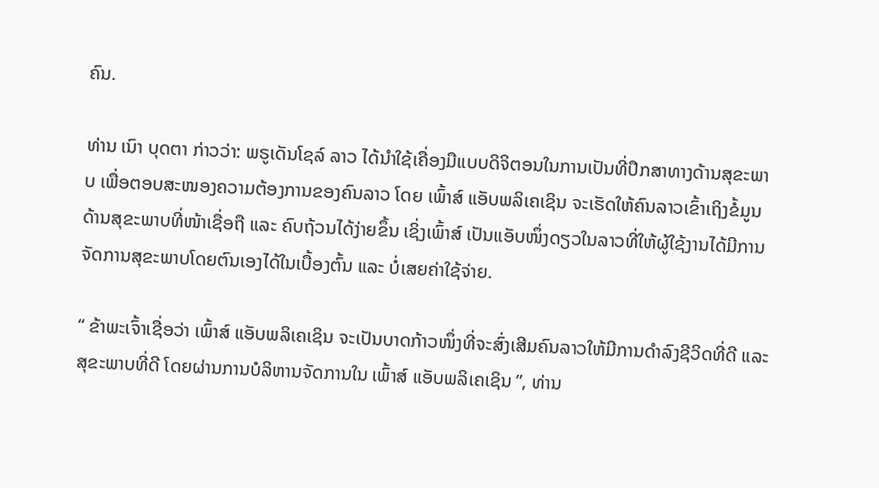ຄົນ.

ທ່ານ ເນົາ ບຸດຕາ ກ່າວວ່າ: ພຣູເດັນໂຊລ໌ ລາວ ໄດ້ນຳໃຊ້ເຄື່ອງມືແບບດິຈິຕອນໃນການເປັນທີ່ປຶກສາທາງດ້ານສຸຂະພາບ ເພື່ອຕອບສະໜອງຄວາມຕ້ອງການຂອງຄົນລາວ ໂດຍ ເພົ້າສ໌ ແອັບພລິເຄເຊິນ ຈະເຮັດໃຫ້ຄົນລາວເຂົ້າເຖິງຂໍ້ມູນດ້ານສຸຂະພາບທີ່ໜ້າເຊື່ອຖື ແລະ ຄົບຖ້ວນໄດ້ງ່າຍຂຶ້ນ ເຊິ່ງເພົ້າສ໌ ເປັນແອັບໜຶ່ງດຽວໃນລາວທີ່ໃຫ້ຜູ້ໃຊ້ງານໄດ້ມີການຈັດການສຸຂະພາບໂດຍຕົນເອງໄດ້ໃນເບື້ອງຕົ້ນ ແລະ ບໍ່ເສຍຄ່າໃຊ້ຈ່າຍ.

“ ຂ້າພະເຈົ້າເຊື່ອວ່າ ເພົ້າສ໌ ແອັບພລິເຄເຊິນ ຈະເປັນບາດກ້າວໜຶ່ງທີ່ຈະສົ່ງເສີມຄົນລາວໃຫ້ມີການດຳລົງຊີວິດທີ່ດີ ແລະ ສຸຂະພາບທີ່ດີ ໂດຍຜ່ານການບໍລິຫານຈັດການໃນ ເພົ້າສ໌ ແອັບພລິເຄເຊິນ ”, ທ່ານ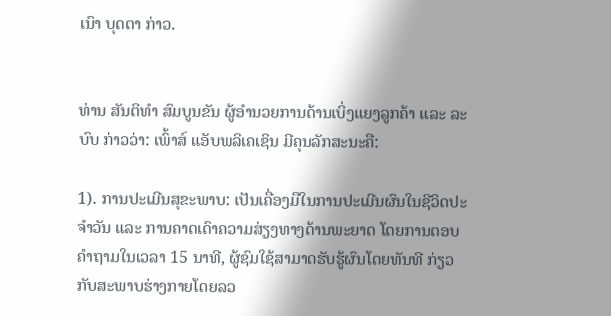ເນົາ ບຸດຕາ ກ່າວ.


ທ່ານ ສັນຕິທຳ ສົມບູນຂັນ ຜູ້ອຳນວຍການດ້ານເບິ່ງແຍງລູກຄ້າ ແລະ ລະບົບ ກ່າວວ່າ: ເພົ້າສ໌ ແອັບພລິເຄເຊິນ ມີຄຸນລັກສະນະຄື:

1). ການປະເມີນສຸຂະພາບ: ເປັນເຄື່ອງມືໃນການປະເມີນຜົນໃນຊີວິດປະຈຳວັນ ແລະ ການຄາດເດົາຄວາມສ່ຽງທາງດ້ານພະຍາດ ໂດຍການຕອບຄຳຖາມໃນເວລາ 15 ນາທີ, ຜູ້ຊົມໃຊ້ສາມາດຮັບຮູ້ຜົນໂດຍທັນທີ ກ່ຽວກັບສະພາບຮ່າງກາຍໂດຍລວ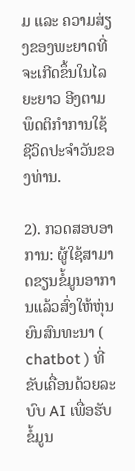ມ ແລະ ຄວາມສ່ຽງຂອງພະຍາດທີ່ຈະເກີດຂຶ້ນໃນໄລຍະຍາວ ອີງຕາມພຶດຕິກຳການໃຊ້ຊີວິດປະຈຳວັນຂອງທ່ານ.

2). ກວດສອບອາການ: ຜູ້ໃຊ້ສາມາດຂຽນຂໍ້ມູນອາການແລ້ວສົ່ງໃຫ້ຫຸ່ນຍົນສົນທະນາ ( chatbot ) ທີ່ຂັບເຄື່ອນດ້ວຍລະບົບ AI ເພື່ອຮັບຂໍ້ມູນ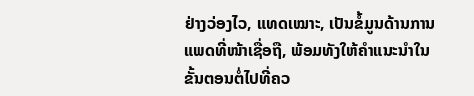ຢ່າງວ່ອງໄວ, ແທດເໝາະ, ເປັນຂໍ້ມູນດ້ານການແພດທີ່ໜ້າເຊື່ອຖື, ພ້ອມທັງໃຫ້ຄໍາແນະນໍາໃນຂັ້ນຕອນຕໍ່ໄປທີ່ຄວ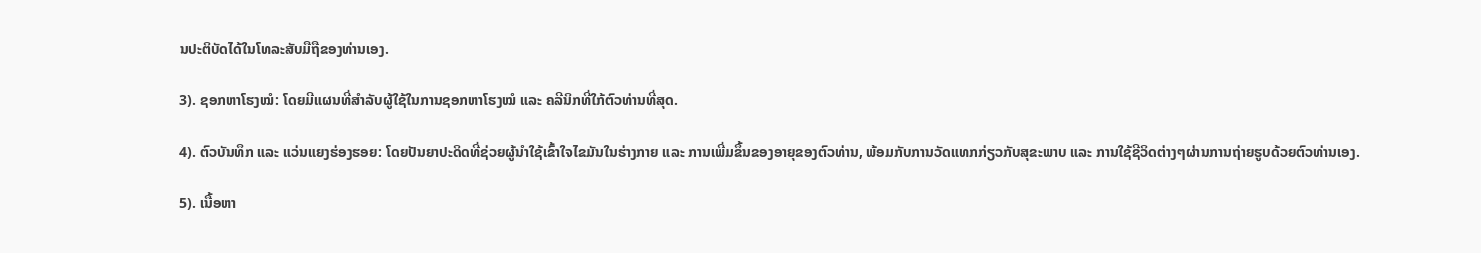ນປະຕິບັດໄດ້ໃນໂທລະສັບມືຖືຂອງທ່ານເອງ.

3). ຊອກຫາໂຮງໝໍ: ໂດຍມີແຜນທີ່ສຳລັບຜູ້ໃຊ້ໃນການຊອກຫາໂຮງໝໍ ແລະ ຄລີນິກທີ່ໃກ້ຕົວທ່ານທີ່ສຸດ.

4). ຕົວບັນທຶກ ແລະ ແວ່ນແຍງຮ່ອງຮອຍ: ໂດຍປັນຍາປະດິດທີ່ຊ່ວຍຜູ້ນຳໃຊ້ເຂົ້າໃຈໄຂມັນໃນຮ່າງກາຍ ແລະ ການເພີ່ມຂຶ້ນຂອງອາຍຸຂອງຕົວທ່ານ, ພ້ອມກັບການວັດແທກກ່ຽວກັບສຸຂະພາບ ແລະ ການໃຊ້ຊີວິດຕ່າງໆຜ່ານການຖ່າຍຮູບດ້ວຍຕົວທ່ານເອງ.

5). ເນື້ອຫາ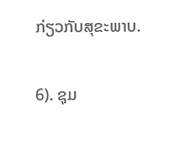ກ່ຽວກັບສຸຂະພາບ.

6). ຊຸມ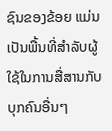ຊົນຂອງຂ້ອຍ ແມ່ນເປັນພື້ນທີ່ສຳລັບຜູ້ໃຊ້ໃນການສື່ສານກັບບຸກຄົນອື່ນໆ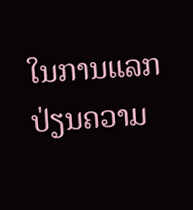ໃນການແລກປ່ຽນຄວາມ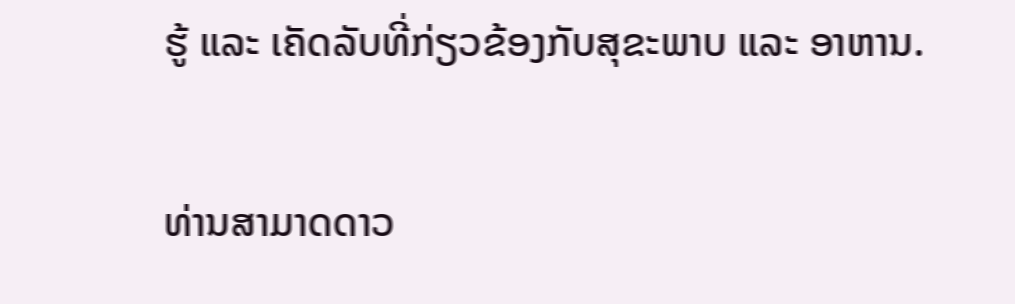ຮູ້ ແລະ ເຄັດລັບທີ່ກ່ຽວຂ້ອງກັບສຸຂະພາບ ແລະ ອາຫານ.

ທ່ານສາມາດດາວ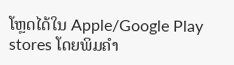ໂຫຼດໄດ້ໃນ Apple/Google Play stores ໂດຍພິມຄຳ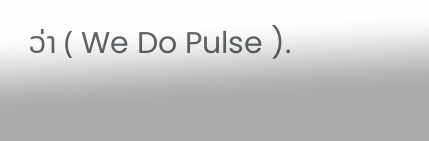ວ່າ ( We Do Pulse ).